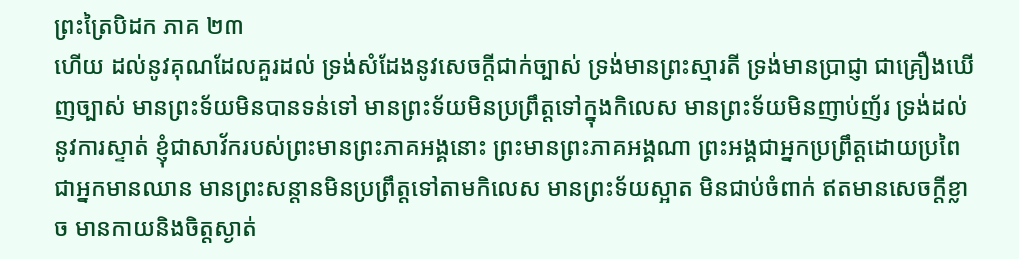ព្រះត្រៃបិដក ភាគ ២៣
ហើយ ដល់នូវគុណដែលគួរដល់ ទ្រង់សំដែងនូវសេចក្តីជាក់ច្បាស់ ទ្រង់មានព្រះស្មារតី ទ្រង់មានប្រាជ្ញា ជាគ្រឿងឃើញច្បាស់ មានព្រះទ័យមិនបានទន់ទៅ មានព្រះទ័យមិនប្រព្រឹត្តទៅក្នុងកិលេស មានព្រះទ័យមិនញាប់ញ័រ ទ្រង់ដល់នូវការស្ទាត់ ខ្ញុំជាសាវ័ករបស់ព្រះមានព្រះភាគអង្គនោះ ព្រះមានព្រះភាគអង្គណា ព្រះអង្គជាអ្នកប្រព្រឹត្តដោយប្រពៃ ជាអ្នកមានឈាន មានព្រះសន្តានមិនប្រព្រឹត្តទៅតាមកិលេស មានព្រះទ័យស្អាត មិនជាប់ចំពាក់ ឥតមានសេចក្តីខ្លាច មានកាយនិងចិត្តស្ងាត់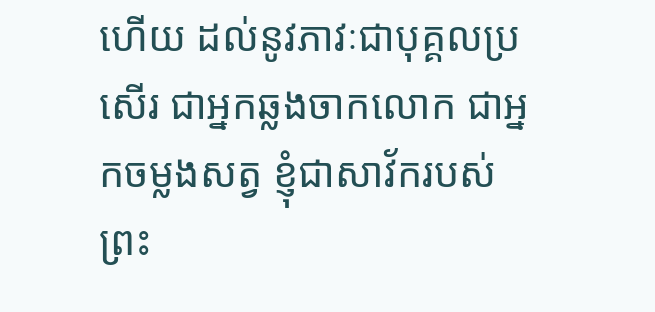ហើយ ដល់នូវភាវៈជាបុគ្គលប្រសើរ ជាអ្នកឆ្លងចាកលោក ជាអ្នកចម្លងសត្វ ខ្ញុំជាសាវ័ករបស់ព្រះ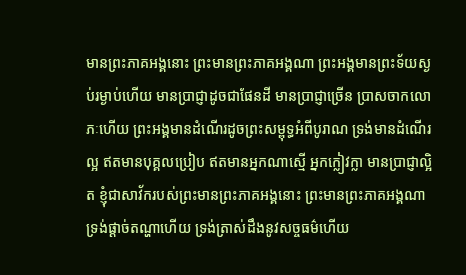មានព្រះភាគអង្គនោះ ព្រះមានព្រះភាគអង្គណា ព្រះអង្គមានព្រះទ័យស្ងប់រម្ងាប់ហើយ មានប្រាជ្ញាដូចជាផែនដី មានប្រាជ្ញាច្រើន ប្រាសចាកលោភៈហើយ ព្រះអង្គមានដំណើរដូចព្រះសម្ពុទ្ធអំពីបូរាណ ទ្រង់មានដំណើរល្អ ឥតមានបុគ្គលប្រៀប ឥតមានអ្នកណាស្មើ អ្នកក្លៀវក្លា មានប្រាជ្ញាល្អិត ខ្ញុំជាសាវ័ករបស់ព្រះមានព្រះភាគអង្គនោះ ព្រះមានព្រះភាគអង្គណា ទ្រង់ផ្តាច់តណ្ហាហើយ ទ្រង់ត្រាស់ដឹងនូវសច្ចធម៌ហើយ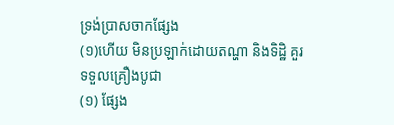ទ្រង់ប្រាសចាកផ្សែង
(១)ហើយ មិនប្រឡាក់ដោយតណ្ហា និងទិដ្ឋិ គួរទទួលគ្រឿងបូជា
(១) ផ្សែង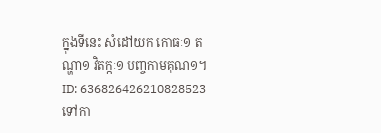ក្នុងទីនេះ សំដៅយក កោធៈ១ តណ្ហា១ វិតក្កៈ១ បញ្ចកាមគុណ១។
ID: 636826426210828523
ទៅកា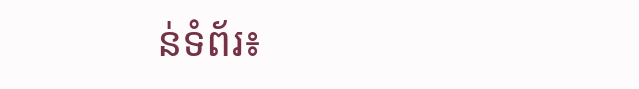ន់ទំព័រ៖